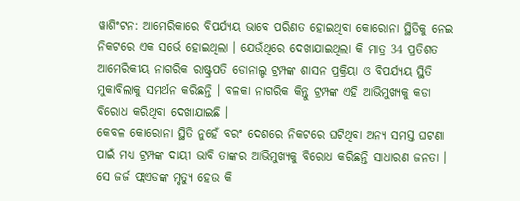ୱାଶିଂଟନ: ଆମେରିକାରେ ବିପର୍ଯ୍ୟୟ ଭାବେ ପରିଣତ ହୋଇଥିବା କୋରୋନା ସ୍ଥିତିକୁ ନେଇ ନିକଟରେ ଏକ ସର୍ଭେ ହୋଇଥିଲା । ଯେଉଁଥିରେ ଦେଖାଯାଇଥିଲା କି ମାତ୍ର 34 ପ୍ରତିଶତ ଆମେରିକୀୟ ନାଗରିକ ରାଷ୍ଟ୍ରପତି ଡୋନାଲ୍ଡ ଟ୍ରମ୍ପଙ୍କ ଶାସନ ପ୍ରକ୍ରିୟା ଓ ବିପର୍ଯ୍ୟୟ ସ୍ଥିତି ମୁକାବିଲାକୁ ସମର୍ଥନ କରିଛନ୍ତି । ବଳକା ନାଗରିକ କିନ୍ତୁ ଟ୍ରମ୍ପଙ୍କ ଏହି ଆଭିମୁଖ୍ୟକୁ କଡା ବିରୋଧ କରିଥିବା ଦେଖାଯାଇଛି ।
କେବଳ କୋରୋନା ସ୍ଥିତି ନୁହେଁ ବରଂ ଦେଶରେ ନିକଟରେ ଘଟିଥିବା ଅନ୍ୟ ସମସ୍ତ ଘଟଣା ପାଇଁ ମଧ୍ୟ ଟ୍ରମ୍ପଙ୍କ ଦାୟୀ ଭାବି ତାଙ୍କର ଆଭିମୁଖ୍ୟକୁ ବିରୋଧ କରିଛନ୍ତି ସାଧାରଣ ଜନତା । ସେ ଜର୍ଜ ଫ୍ଲଏଡଙ୍କ ମୃତ୍ୟୁ ହେଉ କି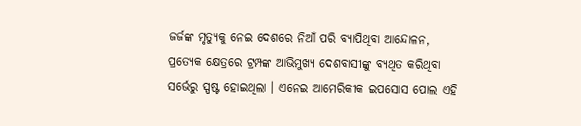ଜର୍ଜଙ୍କ ମୃତ୍ୟୁକୁ ନେଇ ଦେଶରେ ନିଆଁ ପରି ବ୍ୟାପିଥିବା ଆନ୍ଦୋଳନ, ପ୍ରତ୍ୟେକ କ୍ଷେତ୍ରରେ ଟ୍ରମ୍ପଙ୍କ ଆଭିମୁଖ୍ୟ ଦେଶବାସୀଙ୍କୁ ବ୍ୟଥିତ କରିଥିବା ସର୍ଭେରୁ ସ୍ପଷ୍ଟ ହୋଇଥିଲା । ଏନେଇ ଆମେରିକୀକ ଇପସୋସ ପୋଲ ଏହି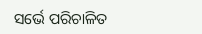ସର୍ଭେ ପରିଚାଳିତ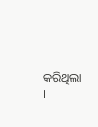କରିଥିଲା ।